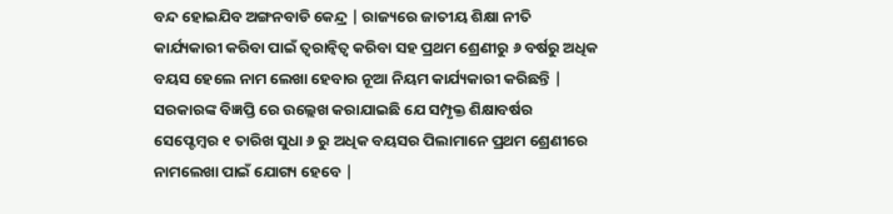ବନ୍ଦ ହୋଇଯିବ ଅଙ୍ଗନବାଡି କେନ୍ଦ୍ର | ରାଜ୍ୟରେ ଜାତୀୟ ଶିକ୍ଷା ନୀତି କାର୍ଯ୍ୟକାରୀ କରିବା ପାଇଁ ତ୍ଵରାନ୍ଵିତ୍ୱ କରିବା ସହ ପ୍ରଥମ ଶ୍ରେଣୀରୁ ୬ ବର୍ଷରୁ ଅଧିକ ବୟସ ହେଲେ ନାମ ଲେଖା ହେବାର ନୂଆ ନିୟମ କାର୍ଯ୍ୟକାରୀ କରିଛନ୍ତି |
ସରକାରଙ୍କ ବିଜ୍ଞପ୍ତି ରେ ଉଲ୍ଲେଖ କରାଯାଇଛି ଯେ ସମ୍ପୃକ୍ତ ଶିକ୍ଷାବର୍ଷର ସେପ୍ଟେମ୍ବର ୧ ତାରିଖ ସୁଧା ୬ ରୁ ଅଧିକ ବୟସର ପିଲାମାନେ ପ୍ରଥମ ଶ୍ରେଣୀରେ ନାମଲେଖା ପାଇଁ ଯୋଗ୍ୟ ହେବେ |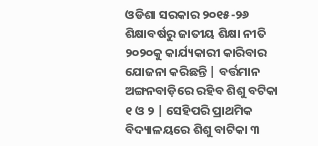ଓଡିଶା ସରକାର ୨୦୧୫-୨୬ ଶିକ୍ଷାବର୍ଷରୁ ଜାତୀୟ ଶିକ୍ଷା ନୀତି ୨୦୨୦କୁ କାର୍ଯ୍ୟକାରୀ କାରିବାର ଯୋଜନା କରିଛନ୍ତି | ବର୍ତ୍ତମାନ ଅଙ୍ଗନବାଡ଼ିରେ ରହିବ ଶିଶୁ ବଟିକା ୧ ଓ ୨ | ସେହିପରି ପ୍ରାଥମିକ ବିଦ୍ୟାଳୟରେ ଶିଶୁ ବାଟିକା ୩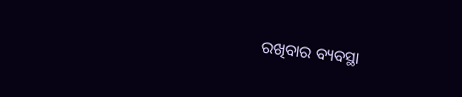ରଖିବାର ବ୍ୟବସ୍ଥା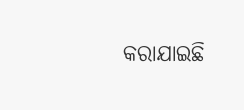କରାଯାଇଛି